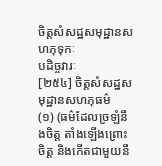ចិត្តសំសដ្ឋសមុដ្ឋានសហភុទុកៈ
បដិច្ចវារៈ
[២៥៤] ចិត្តសំសដ្ឋសមុដ្ឋានសហភុធម៌
(១) (ធម៌ដែលច្រឡំនឹងចិត្ត តាំងឡើងព្រោះចិត្ត និងកើតជាមួយនឹ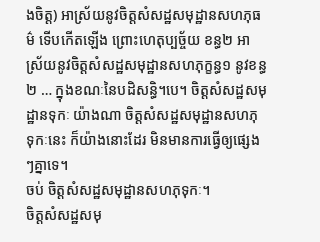ងចិត្ត) អាស្រ័យនូវចិត្តសំសដ្ឋសមុដ្ឋានសហភុធម៌ ទើបកើតឡើង ព្រោះហេតុប្បច្ច័យ ខន្ធ២ អាស្រ័យនូវចិត្តសំសដ្ឋសមុដ្ឋានសហភុក្ខន្ធ១ នូវខន្ធ២ … ក្នុងខណៈនៃបដិសន្ធិ។បេ។ ចិត្តសំសដ្ឋសមុដ្ឋានទុកៈ យ៉ាងណា ចិត្តសំសដ្ឋសមុដ្ឋានសហភុទុកៈនេះ ក៏យ៉ាងនោះដែរ មិនមានការធ្វើឲ្យផ្សេងៗគ្នាទេ។
ចប់ ចិត្តសំសដ្ឋសមុដ្ឋានសហភុទុកៈ។
ចិត្តសំសដ្ឋសមុ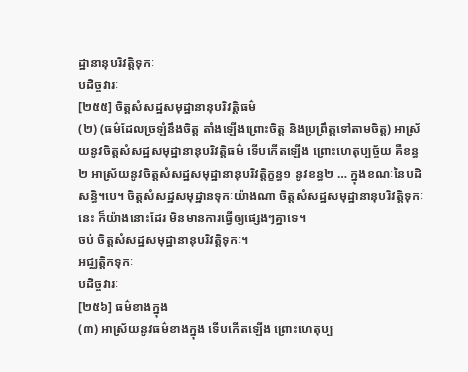ដ្ឋានានុបរិវត្តិទុកៈ
បដិច្ចវារៈ
[២៥៥] ចិត្តសំសដ្ឋសមុដ្ឋានានុបរិវត្តិធម៌
(២) (ធម៌ដែលច្រឡំនឹងចិត្ត តាំងឡើងព្រោះចិត្ត និងប្រព្រឹត្តទៅតាមចិត្ត) អាស្រ័យនូវចិត្តសំសដ្ឋសមុដ្ឋានានុបរិវត្តិធម៌ ទើបកើតឡើង ព្រោះហេតុប្បច្ច័យ គឺខន្ធ២ អាស្រ័យនូវចិត្តសំសដ្ឋសមុដ្ឋានានុបរិវត្តិក្ខន្ធ១ នូវខន្ធ២ … ក្នុងខណៈនៃបដិសន្ធិ។បេ។ ចិត្តសំសដ្ឋសមុដ្ឋានទុកៈយ៉ាងណា ចិត្តសំសដ្ឋសមុដ្ឋានានុបរិវត្តិទុកៈនេះ ក៏យ៉ាងនោះដែរ មិនមានការធ្វើឲ្យផ្សេងៗគ្នាទេ។
ចប់ ចិត្តសំសដ្ឋសមុដ្ឋានានុបរិវត្តិទុកៈ។
អជ្ឈត្តិកទុកៈ
បដិច្ចវារៈ
[២៥៦] ធម៌ខាងក្នុង
(៣) អាស្រ័យនូវធម៌ខាងក្នុង ទើបកើតឡើង ព្រោះហេតុប្ប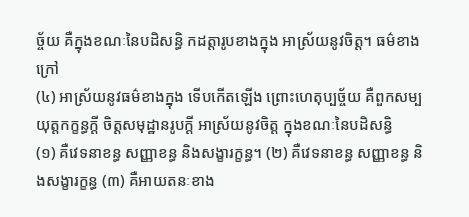ច្ច័យ គឺក្នុងខណៈនៃបដិសន្ធិ កដត្តារូបខាងក្នុង អាស្រ័យនូវចិត្ត។ ធម៌ខាងក្រៅ
(៤) អាស្រ័យនូវធម៌ខាងក្នុង ទើបកើតឡើង ព្រោះហេតុប្បច្ច័យ គឺពួកសម្បយុត្តកក្ខន្ធក្តី ចិត្តសមុដ្ឋានរូបក្តី អាស្រ័យនូវចិត្ត ក្នុងខណៈនៃបដិសន្ធិ
(១) គឺវេទនាខន្ធ សញ្ញាខន្ធ និងសង្ខារក្ខន្ធ។ (២) គឺវេទនាខន្ធ សញ្ញាខន្ធ និងសង្ខារក្ខន្ធ (៣) គឺអាយតនៈខាង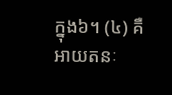ក្នុង៦។ (៤) គឺអាយតនៈ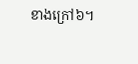ខាងក្រៅ៦។